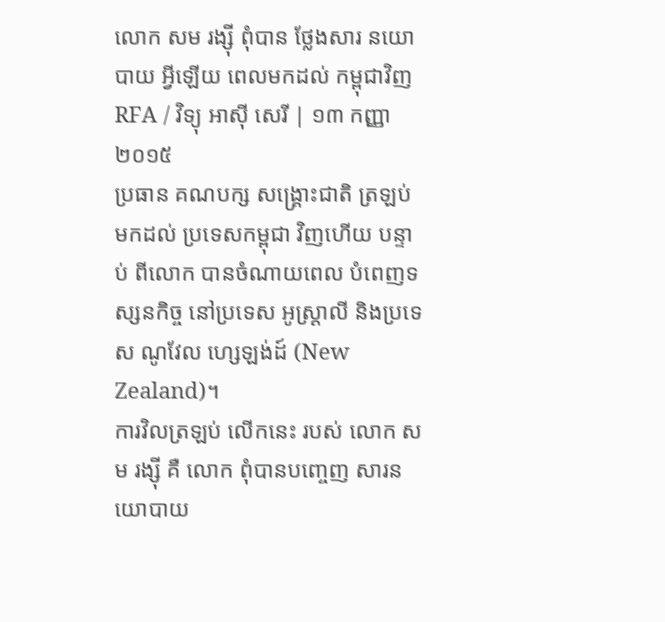លោក សម រង្ស៊ី ពុំបាន ថ្លែងសារ នយោបាយ អ្វីឡើយ ពេលមកដល់ កម្ពុជាវិញ
RFA / វិទ្យុ អាស៊ី សេរី | ១៣ កញ្ញា ២០១៥
ប្រធាន គណបក្ស សង្គ្រោះជាតិ ត្រឡប់ មកដល់ ប្រទេសកម្ពុជា វិញហើយ បន្ទាប់ ពីលោក បានចំណាយពេល បំពេញទស្សនកិច្ច នៅប្រទេស អូស្ត្រាលី និងប្រទេស ណូវែល ហ្សេឡង់ដ៍ (New Zealand)។
ការវិលត្រឡប់ លើកនេះ របស់ លោក សម រង្ស៊ី គឺ លោក ពុំបានបញ្ចេញ សារនយោបាយ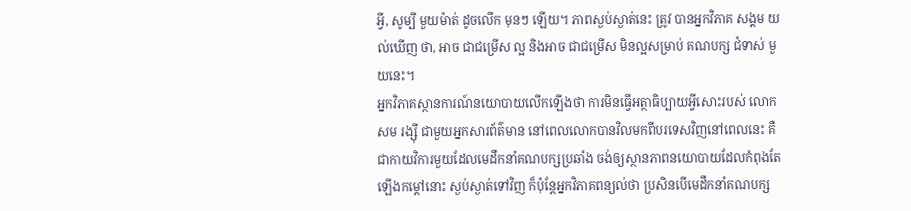អ្វី, សូម្បី មួយម៉ាត់ ដូចលើក មុនៗ ឡើយ។ ភាពស្ងប់ស្ងាត់នេះ ត្រូវ បានអ្នកវិភាគ សង្គម យល់ឃើញ ថា, អាច ជាជម្រើស ល្អ និងអាច ជាជម្រើស មិនល្អសម្រាប់ គណបក្ស ជំទាស់ មួយនេះ។
អ្នកវិភាគស្ថានការណ៍នយោបាយលើកឡើងថា ការមិនធ្វើអត្ថាធិប្បាយអ្វីសោះរបស់ លោក សម រង្ស៊ី ជាមួយអ្នកសារព័ត៌មាន នៅពេលលោកបានវិលមកពីបរទេសវិញនៅពេលនេះ គឺជាកាយវិការមួយដែលមេដឹកនាំគណបក្សប្រឆាំង ចង់ឲ្យស្ថានភាពនយោបាយដែលកំពុងតែឡើងកម្ដៅនោះ ស្ងប់ស្ងាត់ទៅវិញ ក៏ប៉ុន្តែអ្នកវិភាគពន្យល់ថា ប្រសិនបើមេដឹកនាំគណបក្ស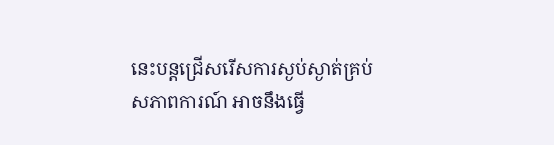នេះបន្តជ្រើសរើសការស្ងប់ស្ងាត់គ្រប់ សភាពការណ៍ អាចនឹងធ្វើ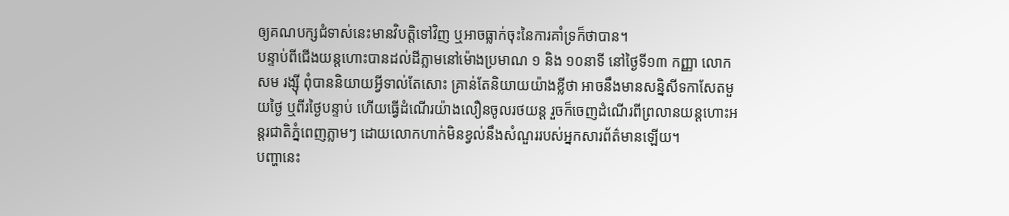ឲ្យគណបក្សជំទាស់នេះមានវិបត្តិទៅវិញ ឬអាចធ្លាក់ចុះនៃការគាំទ្រក៏ថាបាន។
បន្ទាប់ពីជើងយន្តហោះបានដល់ដីភ្លាមនៅម៉ោងប្រមាណ ១ និង ១០នាទី នៅថ្ងៃទី១៣ កញ្ញា លោក សម រង្ស៊ី ពុំបាននិយាយអ្វីទាល់តែសោះ គ្រាន់តែនិយាយយ៉ាងខ្លីថា អាចនឹងមានសន្និសីទកាសែតមួយថ្ងៃ ឬពីរថ្ងៃបន្ទាប់ ហើយធ្វើដំណើរយ៉ាងលឿនចូលរថយន្ត រួចក៏ចេញដំណើរពីព្រលានយន្តហោះអន្តរជាតិភ្នំពេញភ្លាមៗ ដោយលោកហាក់មិនខ្វល់នឹងសំណួររបស់អ្នកសារព័ត៌មានឡើយ។
បញ្ហានេះ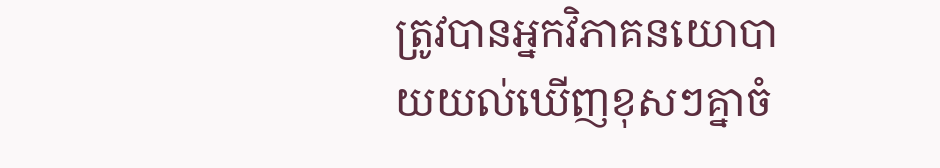ត្រូវបានអ្នកវិភាគនយោបាយយល់ឃើញខុសៗគ្នាចំ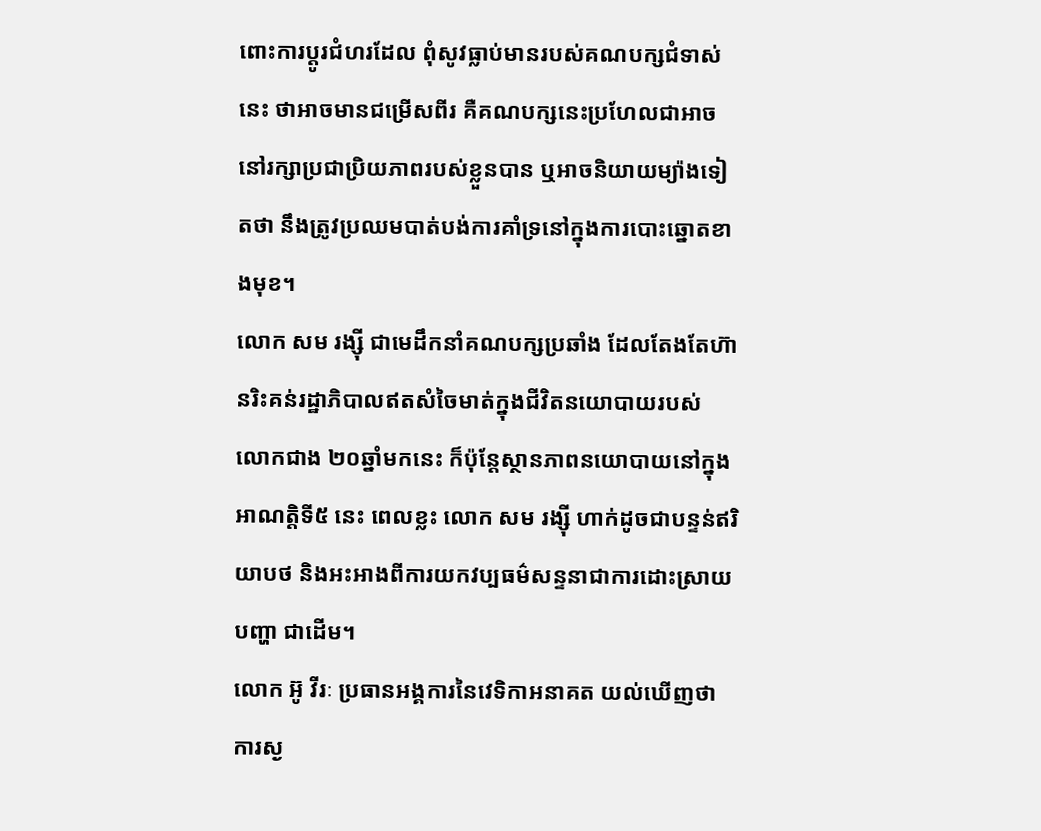ពោះការប្ដូរជំហរដែល ពុំសូវធ្លាប់មានរបស់គណបក្សជំទាស់នេះ ថាអាចមានជម្រើសពីរ គឺគណបក្សនេះប្រហែលជាអាចនៅរក្សាប្រជាប្រិយភាពរបស់ខ្លួនបាន ឬអាចនិយាយម្យ៉ាងទៀតថា នឹងត្រូវប្រឈមបាត់បង់ការគាំទ្រនៅក្នុងការបោះឆ្នោតខាងមុខ។
លោក សម រង្ស៊ី ជាមេដឹកនាំគណបក្សប្រឆាំង ដែលតែងតែហ៊ានរិះគន់រដ្ឋាភិបាលឥតសំចៃមាត់ក្នុងជីវិតនយោបាយរបស់ លោកជាង ២០ឆ្នាំមកនេះ ក៏ប៉ុន្តែស្ថានភាពនយោបាយនៅក្នុងអាណត្តិទី៥ នេះ ពេលខ្លះ លោក សម រង្ស៊ី ហាក់ដូចជាបន្ទន់ឥរិយាបថ និងអះអាងពីការយកវប្បធម៌សន្ទនាជាការដោះស្រាយបញ្ហា ជាដើម។
លោក អ៊ូ វីរៈ ប្រធានអង្គការនៃវេទិកាអនាគត យល់ឃើញថា ការស្ង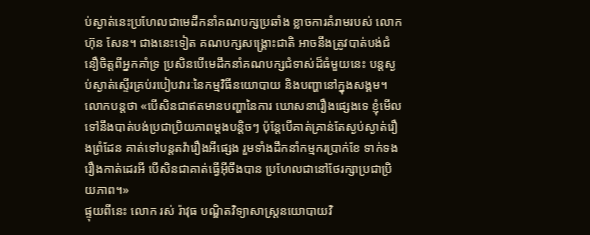ប់ស្ងាត់នេះប្រហែលជាមេដឹកនាំគណបក្សប្រឆាំង ខ្លាចការគំរាមរបស់ លោក ហ៊ុន សែន។ ជាងនេះទៀត គណបក្សសង្គ្រោះជាតិ អាចនឹងត្រូវបាត់បង់ជំនឿចិត្តពីអ្នកគាំទ្រ ប្រសិនបើមេដឹកនាំគណបក្សជំទាស់ដ៏ធំមួយនេះ បន្តស្ងប់ស្ងាត់ស្ទើរគ្រប់របៀបវារៈនៃកម្មវិធីនយោបាយ និងបញ្ហានៅក្នុងសង្គម។ លោកបន្តថា «បើសិនជាឥតមានបញ្ហានៃការ ឃោសនារឿងផ្សេងទេ ខ្ញុំមើលទៅនឹងបាត់បង់ប្រជាប្រិយភាពម្ដងបន្តិចៗ ប៉ុន្តែបើគាត់គ្រាន់តែស្ងប់ស្ងាត់រឿងព្រំដែន គាត់ទៅបន្តតវ៉ារឿងអីផ្សេង រួមទាំងដឹកនាំកម្មករប្រាក់ខែ ទាក់ទងរឿងកាត់ដេរអី បើសិនជាគាត់ធ្វើអ៊ីចឹងបាន ប្រហែលជានៅថែរក្សាប្រជាប្រិយភាព។»
ផ្ទុយពីនេះ លោក រស់ រ៉ាវុធ បណ្ឌិតវិទ្យាសាស្ត្រនយោបាយវិ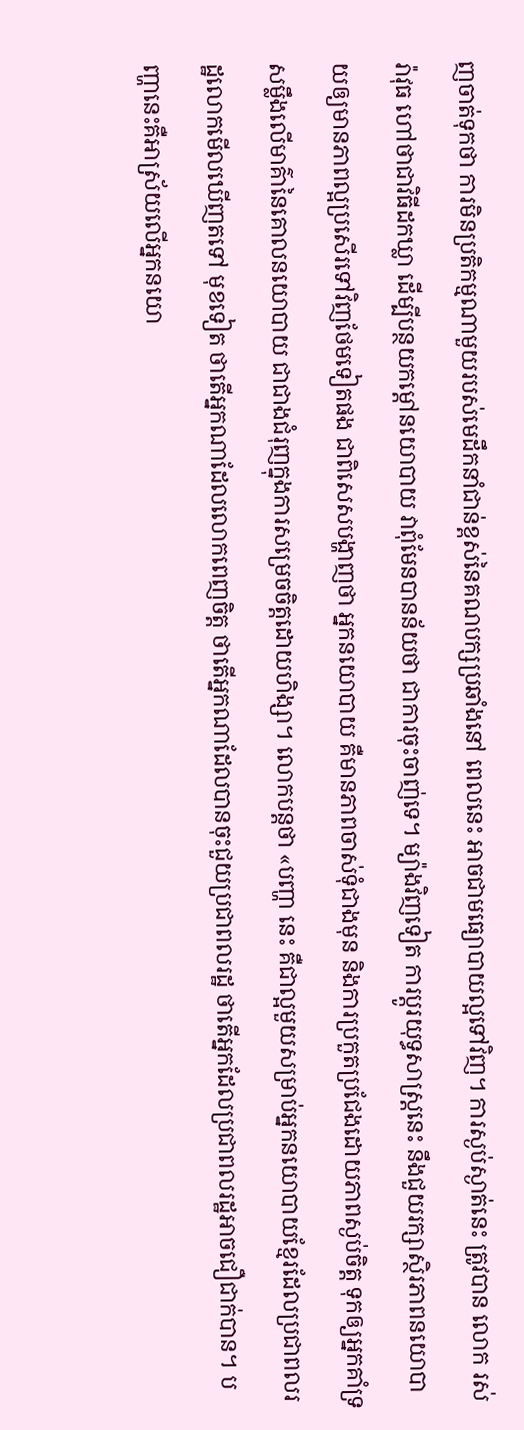ញចាត់ទុកថា ការមិនប្រតិកម្មណាមួយរបស់មេដឹកនាំជាន់ខ្ពស់នៃគណបក្សប្រឆាំងនៅ ពេលនេះ អាចជាមធ្យោបាយល្អទៅវិញ។ ការស្ងប់ស្ងាត់នេះ ត្រូវបាន លោក រស់ រ៉ាវុធ ហៅថាជាវិធីដកឃ្លា ដើម្បីបន្ថយកម្ដៅនយោបាយ វាពុំមែនបានន័យថា ជាការចុះចាញ់ទេ។ ម្យ៉ាងវិញទៀត ការប្ដូរយុទ្ធសាស្ត្រនេះ នឹងជួយរក្សាស្ថិរភាពនយោបាយឲ្យមានភាពល្អប្រសើរទៅវិញថែមទៀតផង ជាពិសេសបង្ហាញថា អ្នកនយោបាយ គឺមានភាពចាស់ទុំជាងមុន និងការប្រកួតប្រជែងដោយភាពស្ងប់ចិត្ត ទុកឲ្យអ្នកគាំទ្រសម្លឹងលើមាគ៌ានៃគោលនយោបាយ ជាជាងជំរុញក្នុងការសម្រេចចិត្តដោយហិង្សា។ លោកបន្តថា «បញ្ហា នេះ គឺជាល្អមួយសម្រាប់អ្នកនយោបាយខ្មែរដែលប្រជាពលរដ្ឋលោកមើលឃើញតទៅ មុខទៀត ថាតើអ្នកណាដែលលោកពេញចិត្ត ថាតើអ្នកណាដែលបានចុះជួយប្រជាពលរដ្ឋ ថាតើអ្នកដែលប្រជាពលរដ្ឋអាចជឿជាក់បាន។ បញ្ហានេះគឺអាស្រ័យលើអ្នកនយោ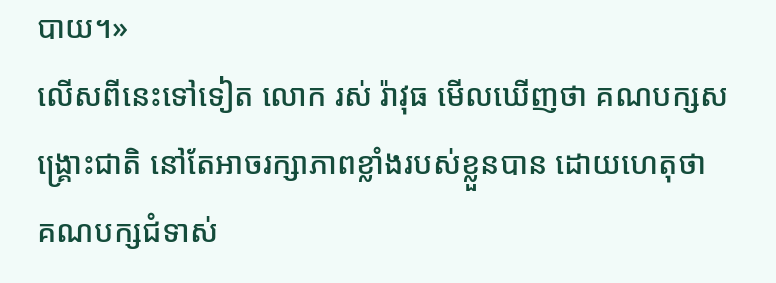បាយ។»
លើសពីនេះទៅទៀត លោក រស់ រ៉ាវុធ មើលឃើញថា គណបក្សសង្គ្រោះជាតិ នៅតែអាចរក្សាភាពខ្លាំងរបស់ខ្លួនបាន ដោយហេតុថា គណបក្សជំទាស់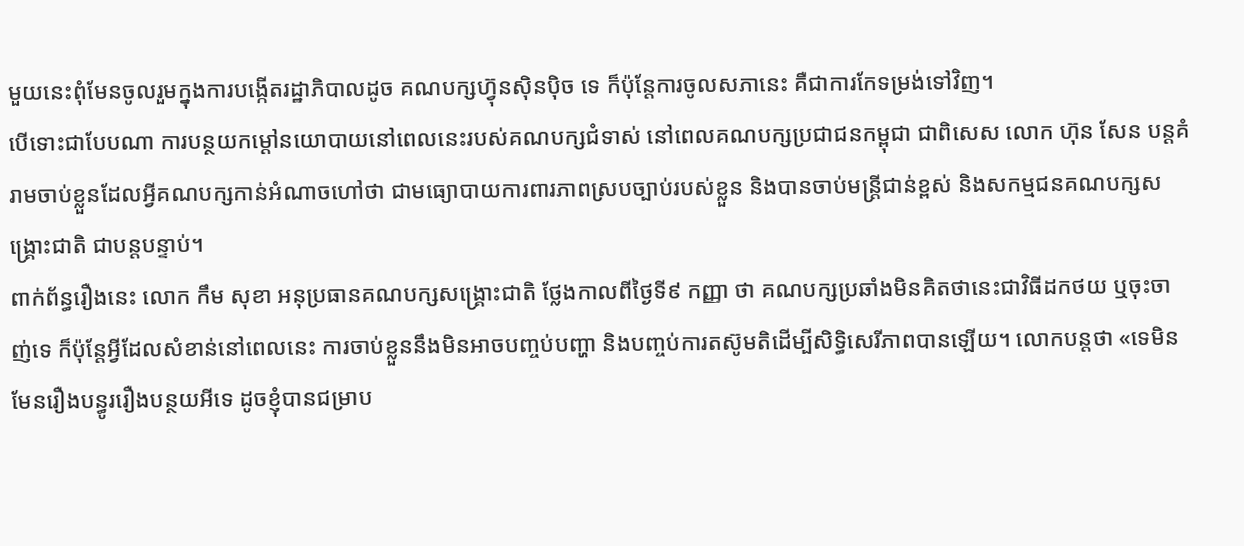មួយនេះពុំមែនចូលរួមក្នុងការបង្កើតរដ្ឋាភិបាលដូច គណបក្សហ៊្វុនស៊ិនប៉ិច ទេ ក៏ប៉ុន្តែការចូលសភានេះ គឺជាការកែទម្រង់ទៅវិញ។
បើទោះជាបែបណា ការបន្ថយកម្ដៅនយោបាយនៅពេលនេះរបស់គណបក្សជំទាស់ នៅពេលគណបក្សប្រជាជនកម្ពុជា ជាពិសេស លោក ហ៊ុន សែន បន្តគំរាមចាប់ខ្លួនដែលអ្វីគណបក្សកាន់អំណាចហៅថា ជាមធ្យោបាយការពារភាពស្របច្បាប់របស់ខ្លួន និងបានចាប់មន្ត្រីជាន់ខ្ពស់ និងសកម្មជនគណបក្សសង្គ្រោះជាតិ ជាបន្តបន្ទាប់។
ពាក់ព័ន្ធរឿងនេះ លោក កឹម សុខា អនុប្រធានគណបក្សសង្គ្រោះជាតិ ថ្លែងកាលពីថ្ងៃទី៩ កញ្ញា ថា គណបក្សប្រឆាំងមិនគិតថានេះជាវិធីដកថយ ឬចុះចាញ់ទេ ក៏ប៉ុន្តែអ្វីដែលសំខាន់នៅពេលនេះ ការចាប់ខ្លួននឹងមិនអាចបញ្ចប់បញ្ហា និងបញ្ចប់ការតស៊ូមតិដើម្បីសិទ្ធិសេរីភាពបានឡើយ។ លោកបន្តថា «ទេមិនមែនរឿងបន្ធូររឿងបន្ថយអីទេ ដូចខ្ញុំបានជម្រាប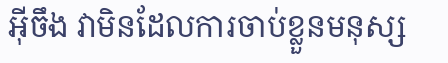អ៊ីចឹង វាមិនដែលការចាប់ខ្លួនមនុស្ស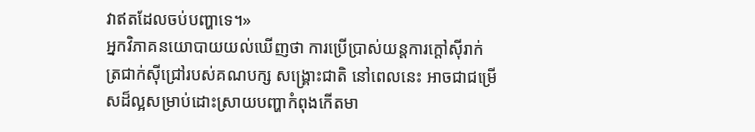វាឥតដែលចប់បញ្ហាទេ។»
អ្នកវិភាគនយោបាយយល់ឃើញថា ការប្រើប្រាស់យន្តការក្តៅស៊ីរាក់ត្រជាក់ស៊ីជ្រៅរបស់គណបក្ស សង្គ្រោះជាតិ នៅពេលនេះ អាចជាជម្រើសដ៏ល្អសម្រាប់ដោះស្រាយបញ្ហាកំពុងកើតមា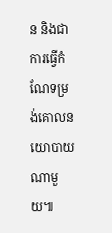ន និងជាការធ្វើកំណែទម្រង់គោលនយោបាយណាមួយ៕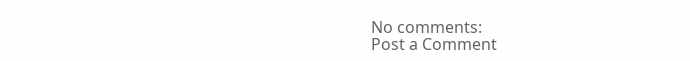No comments:
Post a Comment